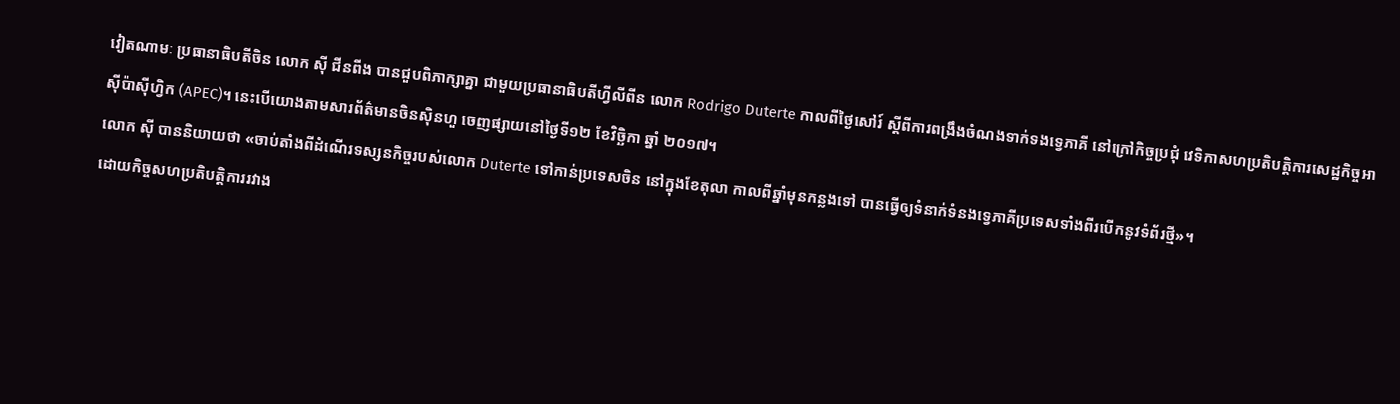វៀតណាមៈ ប្រធានាធិបតីចិន លោក ស៊ី ជីនពីង បានជួបពិភាក្សាគ្នា ជាមួយប្រធានាធិបតីហ្វីលីពីន លោក Rodrigo Duterte កាលពីថ្ងៃសៅរ៍ ស្តីពីការពង្រឹងចំណងទាក់ទងទ្វេភាគី នៅក្រៅកិច្ចប្រជុំ វេទិកាសហប្រតិបត្តិការសេដ្ឋកិច្ចអាស៊ីប៉ាស៊ីហ្វិក (APEC)។ នេះបើយោងតាមសារព័ត៌មានចិនស៊ិនហួ ចេញផ្សាយនៅថ្ងៃទី១២ ខែវិច្ឆិកា ឆ្នាំ ២០១៧។
លោក ស៊ី បាននិយាយថា «ចាប់តាំងពីដំណើរទស្សនកិច្ចរបស់លោក Duterte ទៅកាន់ប្រទេសចិន នៅក្នុងខែតុលា កាលពីឆ្នាំមុនកន្លងទៅ បានធ្វើឲ្យទំនាក់ទំនងទ្វេភាគីប្រទេសទាំងពីរបើកនូវទំព័រថ្មី»។
ដោយកិច្ចសហប្រតិបត្តិការរវាង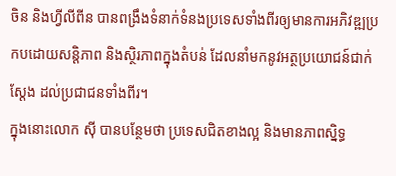ចិន និងហ្វីលីពីន បានពង្រឹងទំនាក់ទំនងប្រទេសទាំងពីរឲ្យមានការអភិវឌ្ឍប្រកបដោយសន្តិភាព និងស្ថិរភាពក្នុងតំបន់ ដែលនាំមកនូវអត្ថប្រយោជន៍ជាក់ស្តែង ដល់ប្រជាជនទាំងពីរ។
ក្នុងនោះលោក ស៊ី បានបន្ថែមថា ប្រទេសជិតខាងល្អ និងមានភាពស្និទ្ធ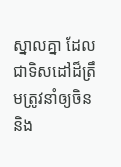ស្នាលគ្នា ដែលជាទិសដៅដ៏ត្រឹមត្រូវនាំឲ្យចិន និង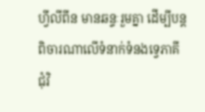ហ្វីលីពីន មានឆន្ទៈរួមគ្នា ដើម្បីបន្តពិចារណាលើទំនាក់ទំនងទ្វេភាគី ជុំវិ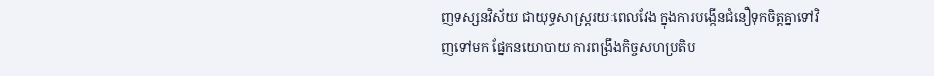ញទស្សនវិស័យ ជាយុទ្ធសាស្រ្តរយៈពេលវែង ក្នុងការបង្កើនជំនឿទុកចិត្តគ្នាទៅវិញទៅមក ផ្នែកនយោបាយ ការពង្រឹងកិច្ចសហប្រតិប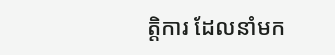ត្តិការ ដែលនាំមក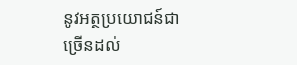នូវអត្ថប្រយោជន៍ជាច្រើនដល់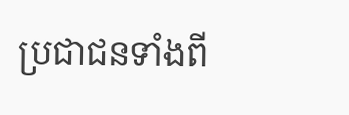ប្រជាជនទាំងពី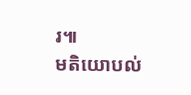រ៕
មតិយោបល់